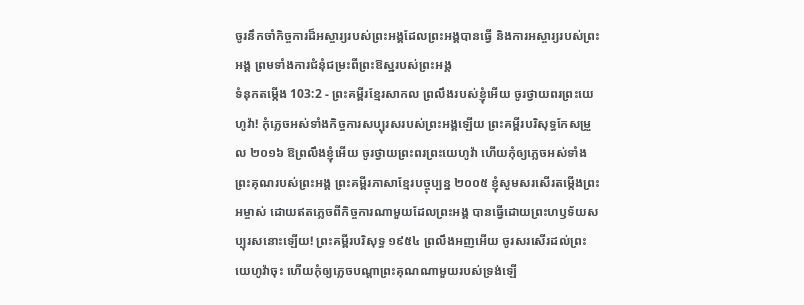ចូរនឹកចាំកិច្ចការដ៏អស្ចារ្យរបស់ព្រះអង្គដែលព្រះអង្គបានធ្វើ និងការអស្ចារ្យរបស់ព្រះអង្គ ព្រមទាំងការជំនុំជម្រះពីព្រះឱស្ឋរបស់ព្រះអង្គ
ទំនុកតម្កើង 103:2 - ព្រះគម្ពីរខ្មែរសាកល ព្រលឹងរបស់ខ្ញុំអើយ ចូរថ្វាយពរព្រះយេហូវ៉ា! កុំភ្លេចអស់ទាំងកិច្ចការសប្បុរសរបស់ព្រះអង្គឡើយ ព្រះគម្ពីរបរិសុទ្ធកែសម្រួល ២០១៦ ឱព្រលឹងខ្ញុំអើយ ចូរថ្វាយព្រះពរព្រះយេហូវ៉ា ហើយកុំឲ្យភ្លេចអស់ទាំងព្រះគុណរបស់ព្រះអង្គ ព្រះគម្ពីរភាសាខ្មែរបច្ចុប្បន្ន ២០០៥ ខ្ញុំសូមសរសើរតម្កើងព្រះអម្ចាស់ ដោយឥតភ្លេចពីកិច្ចការណាមួយដែលព្រះអង្គ បានធ្វើដោយព្រះហឫទ័យសប្បុរសនោះឡើយ! ព្រះគម្ពីរបរិសុទ្ធ ១៩៥៤ ព្រលឹងអញអើយ ចូរសរសើរដល់ព្រះយេហូវ៉ាចុះ ហើយកុំឲ្យភ្លេចបណ្តាព្រះគុណណាមួយរបស់ទ្រង់ឡើ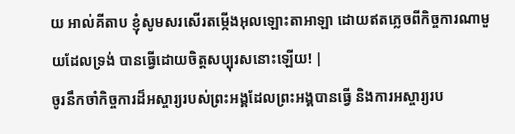យ អាល់គីតាប ខ្ញុំសូមសរសើរតម្កើងអុលឡោះតាអាឡា ដោយឥតភ្លេចពីកិច្ចការណាមួយដែលទ្រង់ បានធ្វើដោយចិត្តសប្បុរសនោះឡើយ! |
ចូរនឹកចាំកិច្ចការដ៏អស្ចារ្យរបស់ព្រះអង្គដែលព្រះអង្គបានធ្វើ និងការអស្ចារ្យរប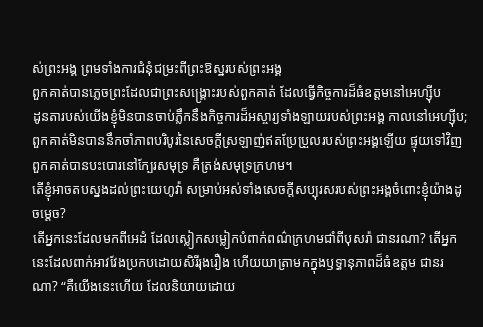ស់ព្រះអង្គ ព្រមទាំងការជំនុំជម្រះពីព្រះឱស្ឋរបស់ព្រះអង្គ
ពួកគាត់បានភ្លេចព្រះដែលជាព្រះសង្គ្រោះរបស់ពួកគាត់ ដែលធ្វើកិច្ចការដ៏ធំឧត្ដមនៅអេហ្ស៊ីប
ដូនតារបស់យើងខ្ញុំមិនបានចាប់ភ្លឹកនឹងកិច្ចការដ៏អស្ចារ្យទាំងឡាយរបស់ព្រះអង្គ កាលនៅអេហ្ស៊ីប; ពួកគាត់មិនបាននឹកចាំភាពបរិបូរនៃសេចក្ដីស្រឡាញ់ឥតប្រែប្រួលរបស់ព្រះអង្គឡើយ ផ្ទុយទៅវិញ ពួកគាត់បានបះបោរនៅក្បែរសមុទ្រ គឺត្រង់សមុទ្រក្រហម។
តើខ្ញុំអាចតបស្នងដល់ព្រះយេហូវ៉ា សម្រាប់អស់ទាំងសេចក្ដីសប្បុរសរបស់ព្រះអង្គចំពោះខ្ញុំយ៉ាងដូចម្ដេច?
តើអ្នកនេះដែលមកពីអេដំ ដែលស្លៀកសម្លៀកបំពាក់ពណ៌ក្រហមជាំពីបុសរ៉ា ជានរណា? តើអ្នកនេះដែលពាក់អាវវែងប្រកបដោយសិរីរុងរឿង ហើយយាត្រាមកក្នុងឫទ្ធានុភាពដ៏ធំឧត្ដម ជានរណា? “គឺយើងនេះហើយ ដែលនិយាយដោយ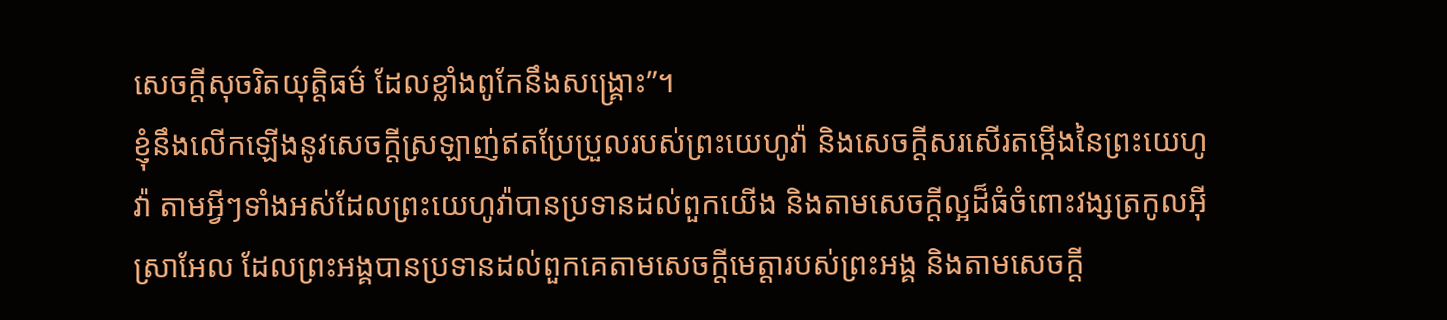សេចក្ដីសុចរិតយុត្តិធម៌ ដែលខ្លាំងពូកែនឹងសង្គ្រោះ”។
ខ្ញុំនឹងលើកឡើងនូវសេចក្ដីស្រឡាញ់ឥតប្រែប្រួលរបស់ព្រះយេហូវ៉ា និងសេចក្ដីសរសើរតម្កើងនៃព្រះយេហូវ៉ា តាមអ្វីៗទាំងអស់ដែលព្រះយេហូវ៉ាបានប្រទានដល់ពួកយើង និងតាមសេចក្ដីល្អដ៏ធំចំពោះវង្សត្រកូលអ៊ីស្រាអែល ដែលព្រះអង្គបានប្រទានដល់ពួកគេតាមសេចក្ដីមេត្តារបស់ព្រះអង្គ និងតាមសេចក្ដី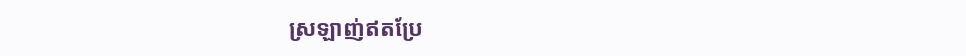ស្រឡាញ់ឥតប្រែ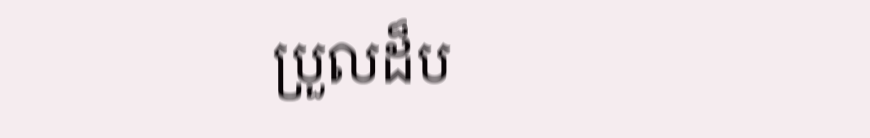ប្រួលដ៏ប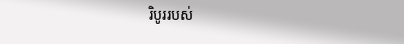រិបូររបស់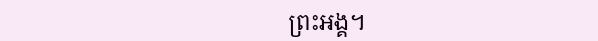ព្រះអង្គ។